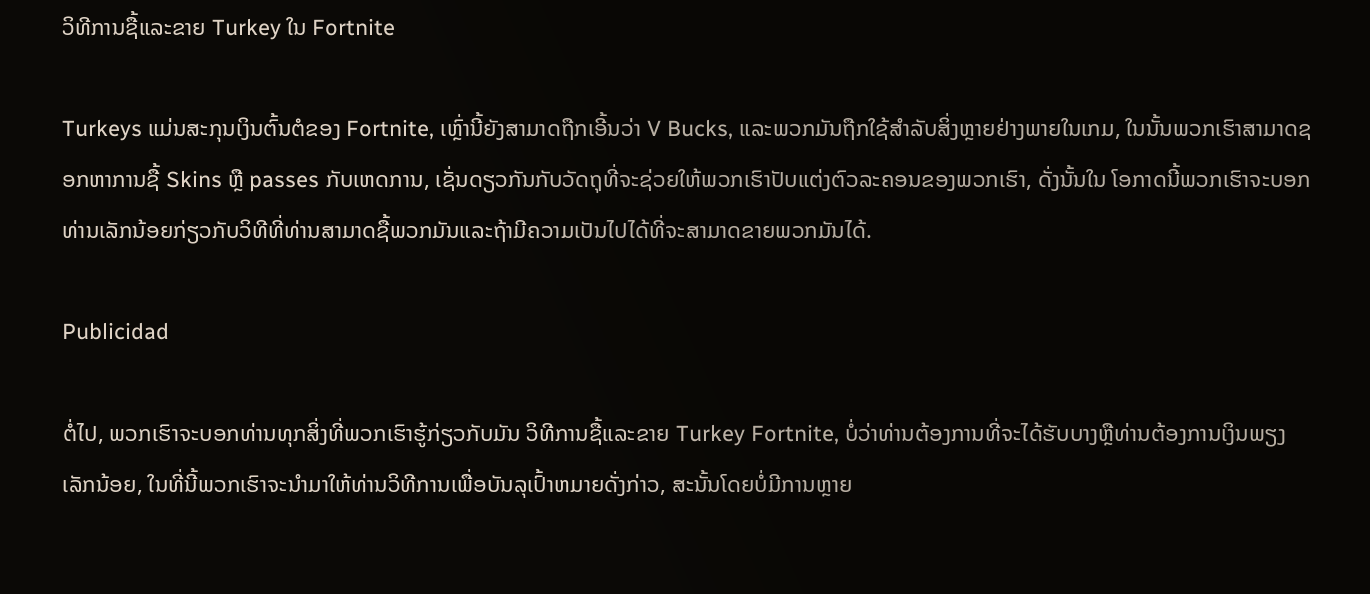ວິທີການຊື້ແລະຂາຍ Turkey ໃນ Fortnite

Turkeys ແມ່ນສະກຸນເງິນຕົ້ນຕໍຂອງ Fortnite, ເຫຼົ່ານີ້ຍັງສາມາດຖືກເອີ້ນວ່າ V Bucks, ແລະພວກມັນຖືກໃຊ້ສໍາລັບສິ່ງຫຼາຍຢ່າງພາຍໃນເກມ, ໃນນັ້ນພວກເຮົາສາມາດຊອກຫາການຊື້ Skins ຫຼື passes ກັບເຫດການ, ເຊັ່ນດຽວກັນກັບວັດຖຸທີ່ຈະຊ່ວຍໃຫ້ພວກເຮົາປັບແຕ່ງຕົວລະຄອນຂອງພວກເຮົາ, ດັ່ງນັ້ນໃນ ໂອກາດນີ້ພວກເຮົາຈະບອກທ່ານເລັກນ້ອຍກ່ຽວກັບວິທີທີ່ທ່ານສາມາດຊື້ພວກມັນແລະຖ້າມີຄວາມເປັນໄປໄດ້ທີ່ຈະສາມາດຂາຍພວກມັນໄດ້.

Publicidad

ຕໍ່ໄປ, ພວກເຮົາຈະບອກທ່ານທຸກສິ່ງທີ່ພວກເຮົາຮູ້ກ່ຽວກັບມັນ ວິທີການຊື້ແລະຂາຍ Turkey Fortnite, ບໍ່ວ່າທ່ານຕ້ອງການທີ່ຈະໄດ້ຮັບບາງຫຼືທ່ານຕ້ອງການເງິນພຽງເລັກນ້ອຍ, ໃນທີ່ນີ້ພວກເຮົາຈະນໍາມາໃຫ້ທ່ານວິທີການເພື່ອບັນລຸເປົ້າຫມາຍດັ່ງກ່າວ, ສະນັ້ນໂດຍບໍ່ມີການຫຼາຍ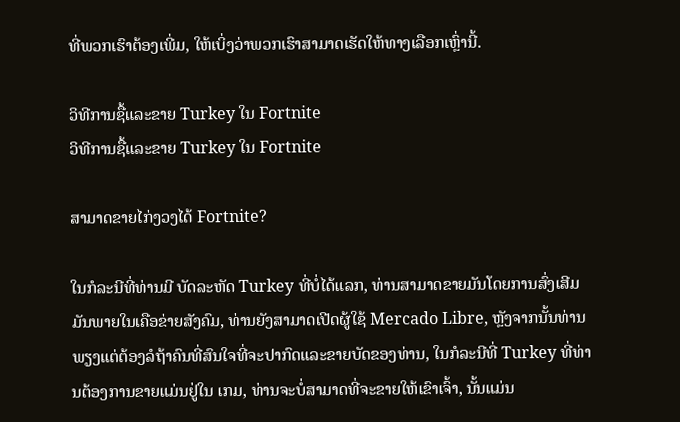ທີ່ພວກເຮົາຕ້ອງເພີ່ມ, ໃຫ້ເບິ່ງວ່າພວກເຮົາສາມາດເຮັດໃຫ້ທາງເລືອກເຫຼົ່ານີ້.

ວິທີການຊື້ແລະຂາຍ Turkey ໃນ Fortnite
ວິທີການຊື້ແລະຂາຍ Turkey ໃນ Fortnite

ສາມາດຂາຍໄກ່ງວງໄດ້ Fortnite?

ໃນກໍລະນີທີ່ທ່ານມີ ບັດລະຫັດ Turkey ທີ່ບໍ່ໄດ້ແລກ, ທ່ານສາມາດຂາຍມັນໂດຍການສົ່ງເສີມມັນພາຍໃນເຄືອຂ່າຍສັງຄົມ, ທ່ານຍັງສາມາດເປີດຜູ້ໃຊ້ Mercado Libre, ຫຼັງຈາກນັ້ນທ່ານພຽງແຕ່ຕ້ອງລໍຖ້າຄົນທີ່ສົນໃຈທີ່ຈະປາກົດແລະຂາຍບັດຂອງທ່ານ, ໃນກໍລະນີທີ່ Turkey ທີ່ທ່ານຕ້ອງການຂາຍແມ່ນຢູ່ໃນ ເກມ, ທ່ານຈະບໍ່ສາມາດທີ່ຈະຂາຍໃຫ້ເຂົາເຈົ້າ, ນັ້ນແມ່ນ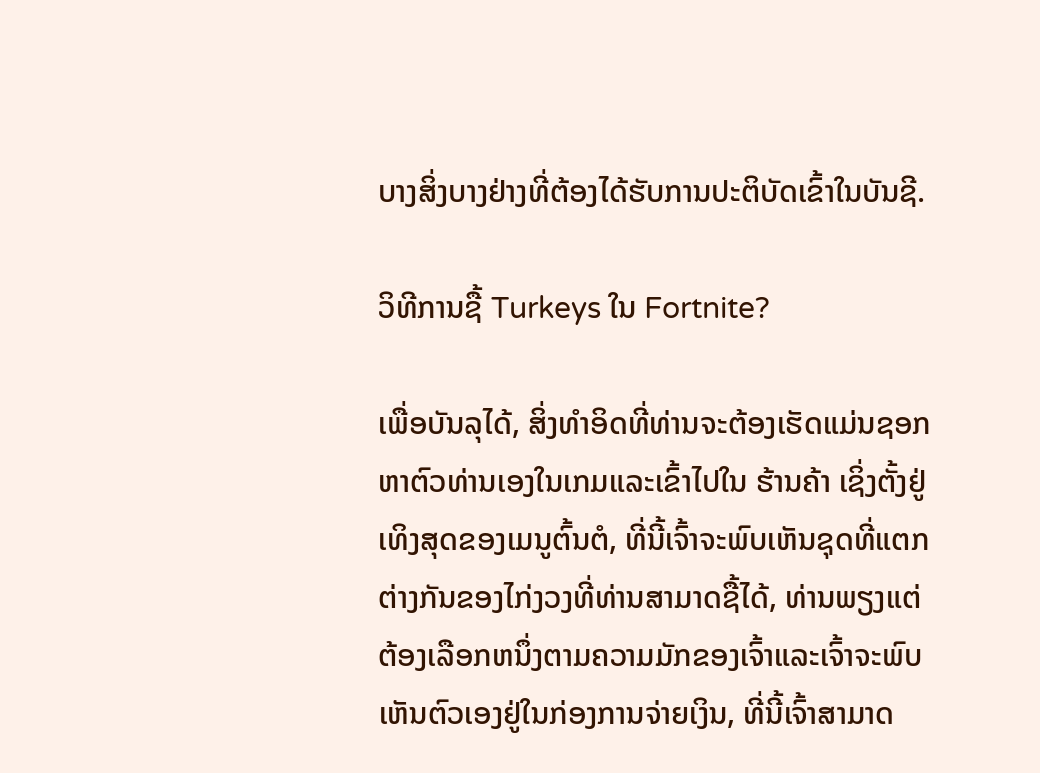ບາງສິ່ງບາງຢ່າງທີ່ຕ້ອງໄດ້ຮັບການປະຕິບັດເຂົ້າໃນບັນຊີ.

ວິທີການຊື້ Turkeys ໃນ Fortnite?

ເພື່ອບັນລຸໄດ້, ສິ່ງທໍາອິດທີ່ທ່ານຈະຕ້ອງເຮັດແມ່ນຊອກຫາຕົວທ່ານເອງໃນເກມແລະເຂົ້າໄປໃນ ຮ້ານຄ້າ ເຊິ່ງຕັ້ງຢູ່ເທິງສຸດຂອງເມນູຕົ້ນຕໍ, ທີ່ນີ້ເຈົ້າຈະພົບເຫັນຊຸດທີ່ແຕກຕ່າງກັນຂອງໄກ່ງວງທີ່ທ່ານສາມາດຊື້ໄດ້, ທ່ານພຽງແຕ່ຕ້ອງເລືອກຫນຶ່ງຕາມຄວາມມັກຂອງເຈົ້າແລະເຈົ້າຈະພົບເຫັນຕົວເອງຢູ່ໃນກ່ອງການຈ່າຍເງິນ, ທີ່ນີ້ເຈົ້າສາມາດ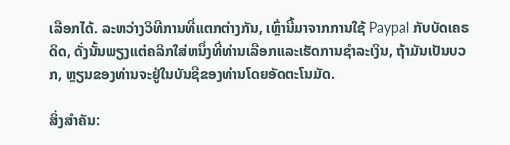ເລືອກໄດ້. ລະຫວ່າງວິທີການທີ່ແຕກຕ່າງກັນ, ເຫຼົ່ານີ້ມາຈາກການໃຊ້ Paypal ກັບບັດເຄຣດິດ, ດັ່ງນັ້ນພຽງແຕ່ຄລິກໃສ່ຫນຶ່ງທີ່ທ່ານເລືອກແລະເຮັດການຊໍາລະເງິນ, ຖ້າມັນເປັນບວກ, ຫຼຽນຂອງທ່ານຈະຢູ່ໃນບັນຊີຂອງທ່ານໂດຍອັດຕະໂນມັດ.

ສິ່ງສໍາຄັນ: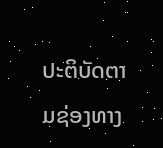ປະຕິບັດຕາມຊ່ອງທາງ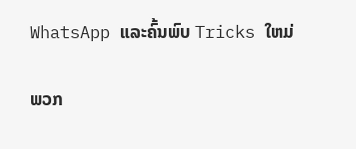WhatsApp ແລະຄົ້ນພົບ Tricks ໃຫມ່

ພວກ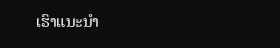ເຮົາແນະນໍາ